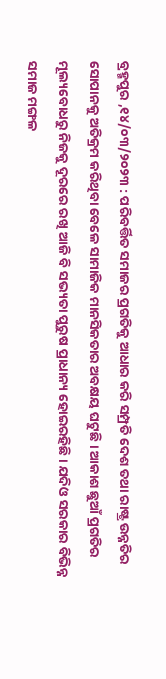ବ୍ରହ୍ମପୁର ,୧୪/୦୩/୨୦୨୩ : ପରିବର୍ତ୍ତିତ ସମାଜର ପ୍ରଗତିକୁ ଆଧାର କରି ସମ୍ପ୍ରତି ଦେଶ ତଥା ରାଷ୍ଟ୍ର ଉନ୍ନତିର ସୋପାନକୁ ଅତିକ୍ରମ କରିଥିବା ବେଳେ ସାମାଜିକ ମାନସିକତାର ଅବକ୍ଷୟ ଘଟୁଛି । ଆକାଶ ଛୁଆଁ ପ୍ରଗତିର ମୂଲ୍ୟବୋଧରୁ ନିଜକୁ ଦୂରରେ ରଖି ଆଜି ବି ସଭ୍ୟତା ପୁରୁଷ ପ୍ରାଧାନ୍ୟ ହୋଇରହିଛି । ଯଦିଓ ସରକାର ବିଭିନ୍ନ ସମାଜ ମଙ୍ଗଳ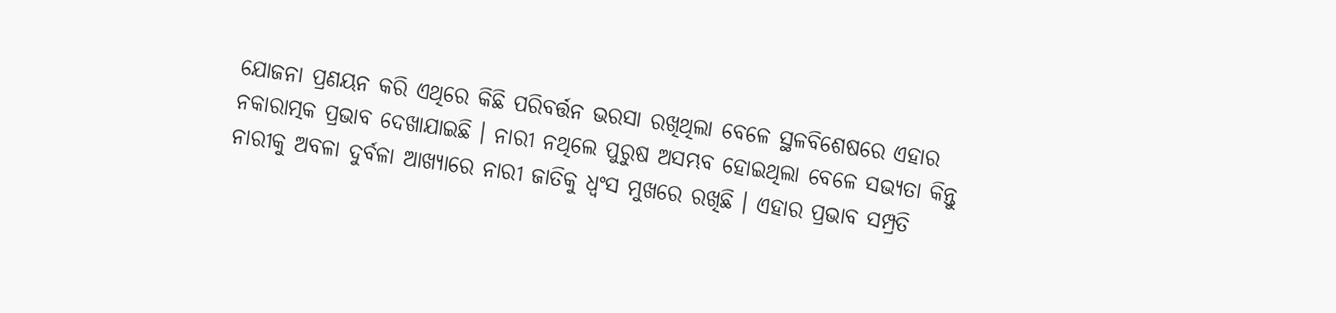ଯୋଜନା ପ୍ରଣୟନ କରି ଏଥିରେ କିଛି ପରିବର୍ତ୍ତନ ଭରସା ରଖିଥିଲା ବେଳେ ସ୍ଥଳବିଶେଷରେ ଏହାର ନକାରାତ୍ମକ ପ୍ରଭାବ ଦେଖାଯାଇଛି । ନାରୀ ନଥିଲେ ପୁରୁଷ ଅସମ୍ଭବ ହୋଇଥିଲା ବେଳେ ସଭ୍ୟତା କିନ୍ତୁ ନାରୀକୁ ଅବଳା ଦୁର୍ବଳା ଆଖ୍ୟାରେ ନାରୀ ଜାତିକୁ ଧ୍ଵଂସ ମୁଖରେ ରଖିଛି । ଏହାର ପ୍ରଭାବ ସମ୍ପ୍ରତି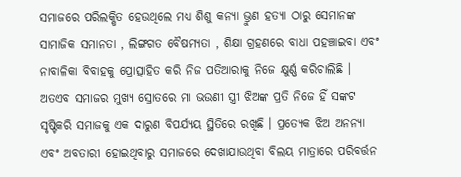ସମାଜରେ ପରିଲକ୍ଷିତ ହେଉଥିଲେ ମଧ୍ୟ ଶିଶୁ କନ୍ୟା ଭ୍ରୁଣ ହତ୍ୟା ଠାରୁ ସେମାନଙ୍କ ସାମାଜିକ ସମାନତା , ଲିଙ୍ଗଗତ ବୈଷମ୍ୟତା , ଶିକ୍ଷା ଗ୍ରହଣରେ ବାଧା ପହଞ୍ଚାଇବା ଏବଂ ନାବାଳିକା ବିବାହକୁ ପ୍ରୋତ୍ସାହିତ କରି ନିଜ ପତିଆରାକୁ ନିଜେ କ୍ଷୁର୍ଣ୍ଣ କରିଚାଲିଛି । ଅତଏବ ସମାଜର ମୁଖ୍ୟ ସ୍ରୋତରେ ମା ଭଉଣୀ ସ୍ତ୍ରୀ ଝିଅଙ୍କ ପ୍ରତି ନିଜେ ହିଁ ସଙ୍କଟ ସୃଷ୍ଟିକରି ସମାଜକୁ ଏକ ଦାରୁଣ ବିପର୍ଯ୍ୟୟ ସ୍ଥିତିରେ ରଖିଛି । ପ୍ରତ୍ୟେକ ଝିଅ ଅନନ୍ୟା ଏବଂ ଅବତାରୀ ହୋଇଥିବାରୁ ସମାଜରେ ଦେଖାଯାଉଥିବା ବିଲୟ ମାତ୍ରାରେ ପରିବର୍ତ୍ତନ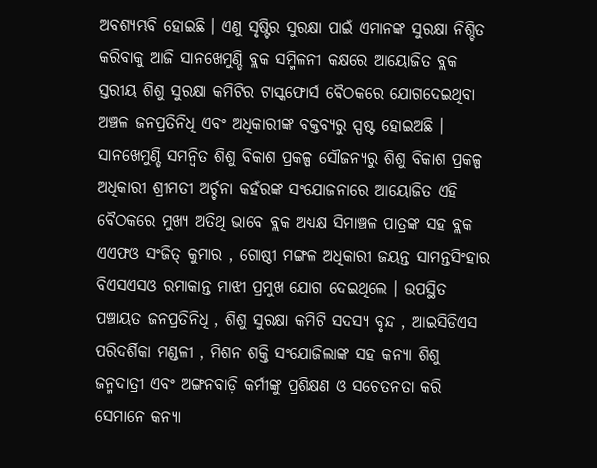ଅବଶ୍ୟମ୍ଭବି ହୋଇଛି । ଏଣୁ ସୃଷ୍ଟିର ସୁରକ୍ଷା ପାଇଁ ଏମାନଙ୍କ ସୁରକ୍ଷା ନିଶ୍ଚିତ କରିବାକୁ ଆଜି ସାନଖେମୁଣ୍ଡି ବ୍ଲକ ସମ୍ମିଳନୀ କକ୍ଷରେ ଆୟୋଜିତ ବ୍ଲକ ସ୍ତରୀୟ ଶିଶୁ ସୁରକ୍ଷା କମିଟିର ଟାସ୍କଫୋର୍ସ ବୈଠକରେ ଯୋଗଦେଇଥିବା ଅଞ୍ଚଳ ଜନପ୍ରତିନିଧି ଏବଂ ଅଧିକାରୀଙ୍କ ବକ୍ତବ୍ୟରୁ ସ୍ପଷ୍ଟ ହୋଇଅଛି ।
ସାନଖେମୁଣ୍ଡି ସମନ୍ୱିତ ଶିଶୁ ବିକାଶ ପ୍ରକଳ୍ପ ସୌଜନ୍ୟରୁ ଶିଶୁ ବିକାଶ ପ୍ରକଳ୍ପ ଅଧିକାରୀ ଶ୍ରୀମତୀ ଅର୍ଚ୍ଚନା କହଁରଙ୍କ ସଂଯୋଜନାରେ ଆୟୋଜିତ ଏହି ବୈଠକରେ ମୁଖ୍ୟ ଅତିଥି ଭାବେ ବ୍ଲକ ଅଧ୍ୟକ୍ଷ ସିମାଞ୍ଚଳ ପାତ୍ରଙ୍କ ସହ ବ୍ଲକ ଏଏଫଓ ସଂଜିତ୍ କୁମାର , ଗୋଷ୍ଠୀ ମଙ୍ଗଳ ଅଧିକାରୀ ଜୟନ୍ତ ସାମନ୍ତସିଂହାର ବିଏସଏସଓ ରମାକାନ୍ତ ମାଝୀ ପ୍ରମୁଖ ଯୋଗ ଦେଇଥିଲେ । ଉପସ୍ଥିତ ପଞ୍ଚାୟତ ଜନପ୍ରତିନିଧି , ଶିଶୁ ସୁରକ୍ଷା କମିଟି ସଦସ୍ୟ ବୃନ୍ଦ , ଆଇସିଡିଏସ ପରିଦର୍ଶିକା ମଣ୍ଡଳୀ , ମିଶନ ଶକ୍ତି ସଂଯୋଜିଲାଙ୍କ ସହ କନ୍ୟା ଶିଶୁ ଜନ୍ମଦାତ୍ରୀ ଏବଂ ଅଙ୍ଗନବାଡ଼ି କର୍ମୀଙ୍କୁ ପ୍ରଶିକ୍ଷଣ ଓ ସଚେତନତା କରି ସେମାନେ କନ୍ୟା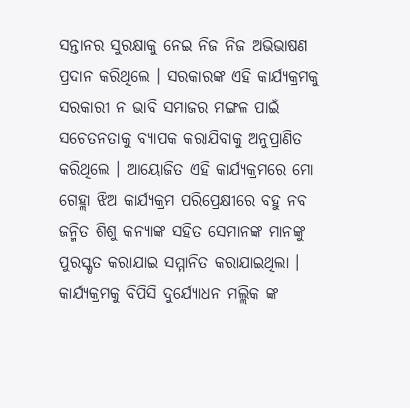ସନ୍ତାନର ସୁରକ୍ଷାକୁ ନେଇ ନିଜ ନିଜ ଅଭିଭାଷଣ ପ୍ରଦାନ କରିଥିଲେ । ସରକାରଙ୍କ ଏହି କାର୍ଯ୍ୟକ୍ରମକୁ ସରକାରୀ ନ ଭାବି ସମାଜର ମଙ୍ଗଳ ପାଇଁ ସଚେତନତାକୁ ବ୍ୟାପକ କରାଯିବାକୁ ଅନୁପ୍ରାଣିତ କରିଥିଲେ । ଆୟୋଜିତ ଏହି କାର୍ଯ୍ୟକ୍ରମରେ ମୋ ଗେହ୍ଲା ଝିଅ କାର୍ଯ୍ୟକ୍ରମ ପରିପ୍ରେକ୍ଷୀରେ ବହୁ ନବ ଜନ୍ମିତ ଶିଶୁ କନ୍ୟାଙ୍କ ସହିତ ସେମାନଙ୍କ ମାନଙ୍କୁ ପୁରସ୍କୃତ କରାଯାଇ ସମ୍ମାନିତ କରାଯାଇଥିଲା । କାର୍ଯ୍ୟକ୍ରମକୁ ବିପିସି ଦୁର୍ଯ୍ୟୋଧନ ମଲ୍ଲିକ ଙ୍କ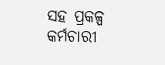ସହ ପ୍ରକଳ୍ପ କର୍ମଚାରୀ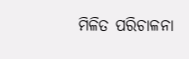ମିଳିତ ପରିଚାଳନା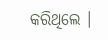କରିଥିଲେ ।